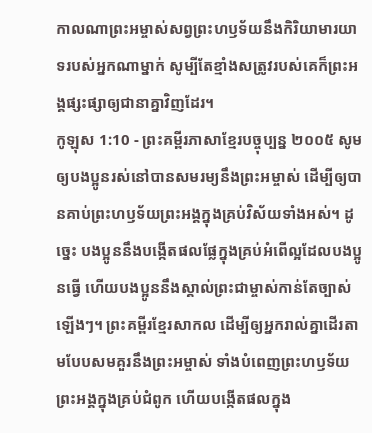កាលណាព្រះអម្ចាស់សព្វព្រះហឫទ័យនឹងកិរិយាមារយាទរបស់អ្នកណាម្នាក់ សូម្បីតែខ្មាំងសត្រូវរបស់គេក៏ព្រះអង្គផ្សះផ្សាឲ្យជានាគ្នាវិញដែរ។
កូឡុស 1:10 - ព្រះគម្ពីរភាសាខ្មែរបច្ចុប្បន្ន ២០០៥ សូមឲ្យបងប្អូនរស់នៅបានសមរម្យនឹងព្រះអម្ចាស់ ដើម្បីឲ្យបានគាប់ព្រះហឫទ័យព្រះអង្គក្នុងគ្រប់វិស័យទាំងអស់។ ដូច្នេះ បងប្អូននឹងបង្កើតផលផ្លែក្នុងគ្រប់អំពើល្អដែលបងប្អូនធ្វើ ហើយបងប្អូននឹងស្គាល់ព្រះជាម្ចាស់កាន់តែច្បាស់ឡើងៗ។ ព្រះគម្ពីរខ្មែរសាកល ដើម្បីឲ្យអ្នករាល់គ្នាដើរតាមបែបសមគួរនឹងព្រះអម្ចាស់ ទាំងបំពេញព្រះហឫទ័យព្រះអង្គក្នុងគ្រប់ជំពូក ហើយបង្កើតផលក្នុង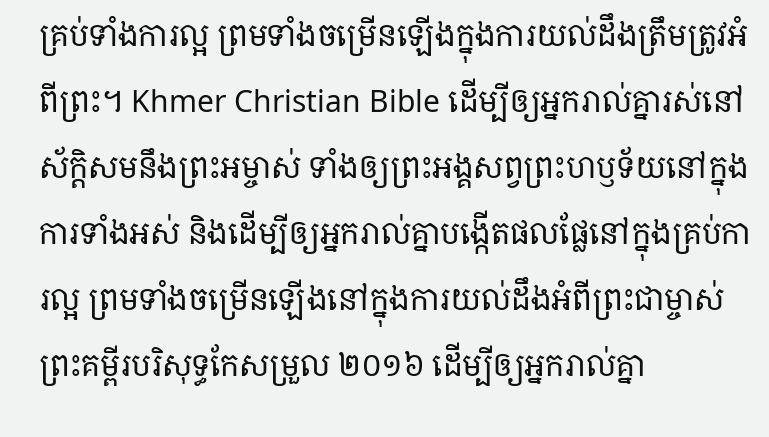គ្រប់ទាំងការល្អ ព្រមទាំងចម្រើនឡើងក្នុងការយល់ដឹងត្រឹមត្រូវអំពីព្រះ។ Khmer Christian Bible ដើម្បីឲ្យអ្នករាល់គ្នារស់នៅស័ក្ដិសមនឹងព្រះអម្ចាស់ ទាំងឲ្យព្រះអង្គសព្វព្រះហឫទ័យនៅក្នុងការទាំងអស់ និងដើម្បីឲ្យអ្នករាល់គ្នាបង្កើតផលផ្លែនៅក្នុងគ្រប់ការល្អ ព្រមទាំងចម្រើនឡើងនៅក្នុងការយល់ដឹងអំពីព្រះជាម្ចាស់ ព្រះគម្ពីរបរិសុទ្ធកែសម្រួល ២០១៦ ដើម្បីឲ្យអ្នករាល់គ្នា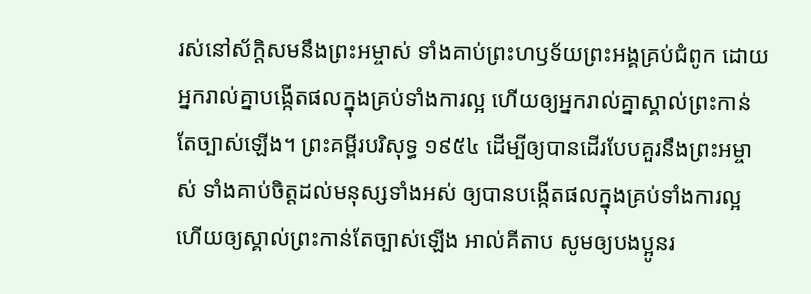រស់នៅស័ក្ដិសមនឹងព្រះអម្ចាស់ ទាំងគាប់ព្រះហឫទ័យព្រះអង្គគ្រប់ជំពូក ដោយអ្នករាល់គ្នាបង្កើតផលក្នុងគ្រប់ទាំងការល្អ ហើយឲ្យអ្នករាល់គ្នាស្គាល់ព្រះកាន់តែច្បាស់ឡើង។ ព្រះគម្ពីរបរិសុទ្ធ ១៩៥៤ ដើម្បីឲ្យបានដើរបែបគួរនឹងព្រះអម្ចាស់ ទាំងគាប់ចិត្តដល់មនុស្សទាំងអស់ ឲ្យបានបង្កើតផលក្នុងគ្រប់ទាំងការល្អ ហើយឲ្យស្គាល់ព្រះកាន់តែច្បាស់ឡើង អាល់គីតាប សូមឲ្យបងប្អូនរ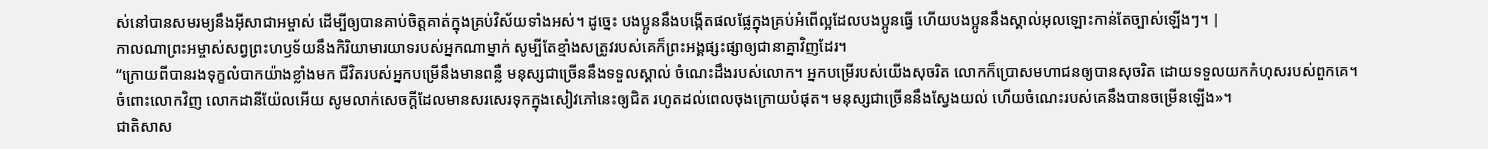ស់នៅបានសមរម្យនឹងអ៊ីសាជាអម្ចាស់ ដើម្បីឲ្យបានគាប់ចិត្តគាត់ក្នុងគ្រប់វិស័យទាំងអស់។ ដូច្នេះ បងប្អូននឹងបង្កើតផលផ្លែក្នុងគ្រប់អំពើល្អដែលបងប្អូនធ្វើ ហើយបងប្អូននឹងស្គាល់អុលឡោះកាន់តែច្បាស់ឡើងៗ។ |
កាលណាព្រះអម្ចាស់សព្វព្រះហឫទ័យនឹងកិរិយាមារយាទរបស់អ្នកណាម្នាក់ សូម្បីតែខ្មាំងសត្រូវរបស់គេក៏ព្រះអង្គផ្សះផ្សាឲ្យជានាគ្នាវិញដែរ។
“ក្រោយពីបានរងទុក្ខលំបាកយ៉ាងខ្លាំងមក ជីវិតរបស់អ្នកបម្រើនឹងមានពន្លឺ មនុស្សជាច្រើននឹងទទួលស្គាល់ ចំណេះដឹងរបស់លោក។ អ្នកបម្រើរបស់យើងសុចរិត លោកក៏ប្រោសមហាជនឲ្យបានសុចរិត ដោយទទួលយកកំហុសរបស់ពួកគេ។
ចំពោះលោកវិញ លោកដានីយ៉ែលអើយ សូមលាក់សេចក្ដីដែលមានសរសេរទុកក្នុងសៀវភៅនេះឲ្យជិត រហូតដល់ពេលចុងក្រោយបំផុត។ មនុស្សជាច្រើននឹងស្វែងយល់ ហើយចំណេះរបស់គេនឹងបានចម្រើនឡើង»។
ជាតិសាស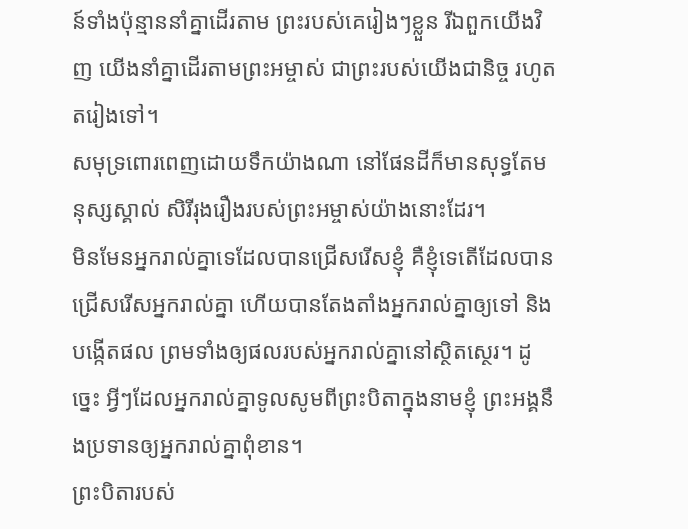ន៍ទាំងប៉ុន្មាននាំគ្នាដើរតាម ព្រះរបស់គេរៀងៗខ្លួន រីឯពួកយើងវិញ យើងនាំគ្នាដើរតាមព្រះអម្ចាស់ ជាព្រះរបស់យើងជានិច្ច រហូតតរៀងទៅ។
សមុទ្រពោរពេញដោយទឹកយ៉ាងណា នៅផែនដីក៏មានសុទ្ធតែមនុស្សស្គាល់ សិរីរុងរឿងរបស់ព្រះអម្ចាស់យ៉ាងនោះដែរ។
មិនមែនអ្នករាល់គ្នាទេដែលបានជ្រើសរើសខ្ញុំ គឺខ្ញុំទេតើដែលបានជ្រើសរើសអ្នករាល់គ្នា ហើយបានតែងតាំងអ្នករាល់គ្នាឲ្យទៅ និងបង្កើតផល ព្រមទាំងឲ្យផលរបស់អ្នករាល់គ្នានៅស្ថិតស្ថេរ។ ដូច្នេះ អ្វីៗដែលអ្នករាល់គ្នាទូលសូមពីព្រះបិតាក្នុងនាមខ្ញុំ ព្រះអង្គនឹងប្រទានឲ្យអ្នករាល់គ្នាពុំខាន។
ព្រះបិតារបស់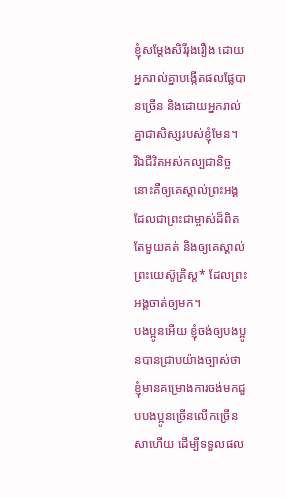ខ្ញុំសម្តែងសិរីរុងរឿង ដោយអ្នករាល់គ្នាបង្កើតផលផ្លែបានច្រើន និងដោយអ្នករាល់គ្នាជាសិស្សរបស់ខ្ញុំមែន។
រីឯជីវិតអស់កល្បជានិច្ចនោះគឺឲ្យគេស្គាល់ព្រះអង្គ ដែលជាព្រះជាម្ចាស់ដ៏ពិតតែមួយគត់ និងឲ្យគេស្គាល់ព្រះយេស៊ូគ្រិស្ត* ដែលព្រះអង្គចាត់ឲ្យមក។
បងប្អូនអើយ ខ្ញុំចង់ឲ្យបងប្អូនបានជ្រាបយ៉ាងច្បាស់ថា ខ្ញុំមានគម្រោងការចង់មកជួបបងប្អូនច្រើនលើកច្រើនសាហើយ ដើម្បីទទួលផល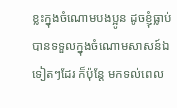ខ្លះក្នុងចំណោមបងប្អូន ដូចខ្ញុំធ្លាប់បានទទួលក្នុងចំណោមសាសន៍ឯទៀតៗដែរ ក៏ប៉ុន្តែ មកទល់ពេល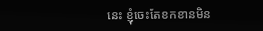នេះ ខ្ញុំចេះតែខកខានមិន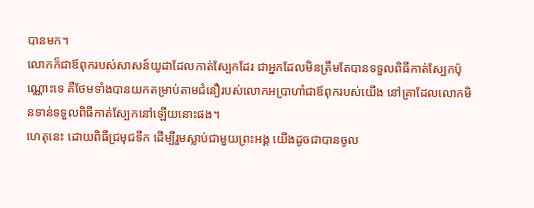បានមក។
លោកក៏ជាឪពុករបស់សាសន៍យូដាដែលកាត់ស្បែកដែរ ជាអ្នកដែលមិនត្រឹមតែបានទទួលពិធីកាត់ស្បែកប៉ុណ្ណោះទេ គឺថែមទាំងបានយកតម្រាប់តាមជំនឿរបស់លោកអប្រាហាំជាឪពុករបស់យើង នៅគ្រាដែលលោកមិនទាន់ទទួលពិធីកាត់ស្បែកនៅឡើយនោះផង។
ហេតុនេះ ដោយពិធីជ្រមុជទឹក ដើម្បីរួមស្លាប់ជាមួយព្រះអង្គ យើងដូចជាបានចូល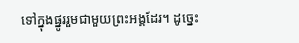ទៅក្នុងផ្នូររួមជាមួយព្រះអង្គដែរ។ ដូច្នេះ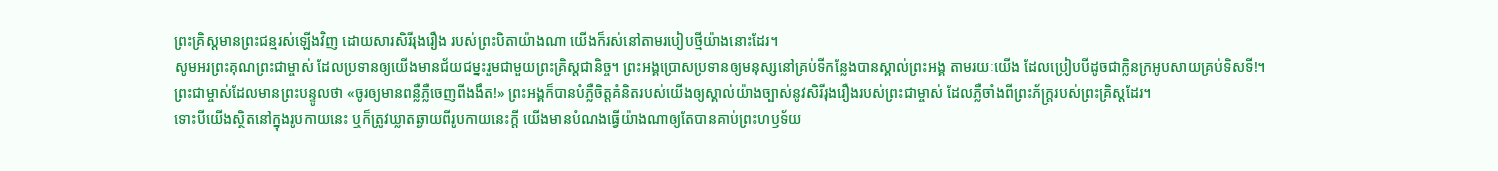ព្រះគ្រិស្តមានព្រះជន្មរស់ឡើងវិញ ដោយសារសិរីរុងរឿង របស់ព្រះបិតាយ៉ាងណា យើងក៏រស់នៅតាមរបៀបថ្មីយ៉ាងនោះដែរ។
សូមអរព្រះគុណព្រះជាម្ចាស់ ដែលប្រទានឲ្យយើងមានជ័យជម្នះរួមជាមួយព្រះគ្រិស្តជានិច្ច។ ព្រះអង្គប្រោសប្រទានឲ្យមនុស្សនៅគ្រប់ទីកន្លែងបានស្គាល់ព្រះអង្គ តាមរយៈយើង ដែលប្រៀបបីដូចជាក្លិនក្រអូបសាយគ្រប់ទិសទី!។
ព្រះជាម្ចាស់ដែលមានព្រះបន្ទូលថា «ចូរឲ្យមានពន្លឺភ្លឺចេញពីងងឹត!» ព្រះអង្គក៏បានបំភ្លឺចិត្តគំនិតរបស់យើងឲ្យស្គាល់យ៉ាងច្បាស់នូវសិរីរុងរឿងរបស់ព្រះជាម្ចាស់ ដែលភ្លឺចាំងពីព្រះភ័ក្ត្ររបស់ព្រះគ្រិស្តដែរ។
ទោះបីយើងស្ថិតនៅក្នុងរូបកាយនេះ ឬក៏ត្រូវឃ្លាតឆ្ងាយពីរូបកាយនេះក្ដី យើងមានបំណងធ្វើយ៉ាងណាឲ្យតែបានគាប់ព្រះហឫទ័យ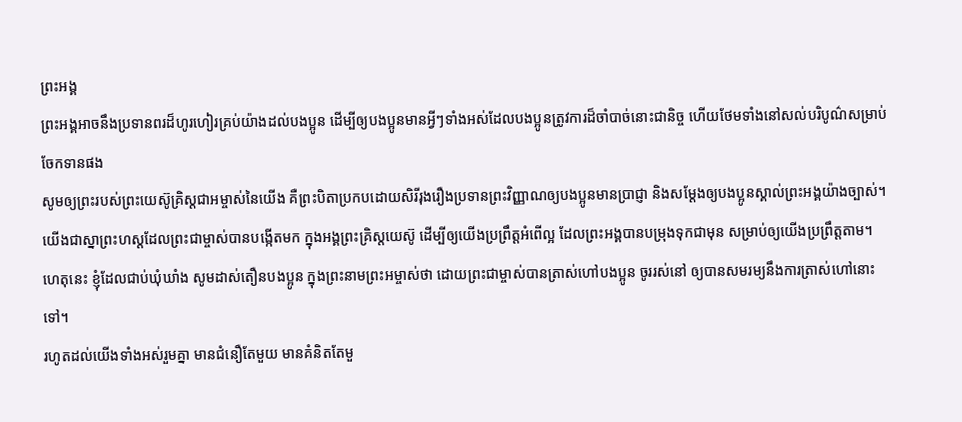ព្រះអង្គ
ព្រះអង្គអាចនឹងប្រទានពរដ៏ហូរហៀរគ្រប់យ៉ាងដល់បងប្អូន ដើម្បីឲ្យបងប្អូនមានអ្វីៗទាំងអស់ដែលបងប្អូនត្រូវការដ៏ចាំបាច់នោះជានិច្ច ហើយថែមទាំងនៅសល់បរិបូណ៌សម្រាប់ចែកទានផង
សូមឲ្យព្រះរបស់ព្រះយេស៊ូគ្រិស្តជាអម្ចាស់នៃយើង គឺព្រះបិតាប្រកបដោយសិរីរុងរឿងប្រទានព្រះវិញ្ញាណឲ្យបងប្អូនមានប្រាជ្ញា និងសម្តែងឲ្យបងប្អូនស្គាល់ព្រះអង្គយ៉ាងច្បាស់។
យើងជាស្នាព្រះហស្ដដែលព្រះជាម្ចាស់បានបង្កើតមក ក្នុងអង្គព្រះគ្រិស្តយេស៊ូ ដើម្បីឲ្យយើងប្រព្រឹត្តអំពើល្អ ដែលព្រះអង្គបានបម្រុងទុកជាមុន សម្រាប់ឲ្យយើងប្រព្រឹត្តតាម។
ហេតុនេះ ខ្ញុំដែលជាប់ឃុំឃាំង សូមដាស់តឿនបងប្អូន ក្នុងព្រះនាមព្រះអម្ចាស់ថា ដោយព្រះជាម្ចាស់បានត្រាស់ហៅបងប្អូន ចូររស់នៅ ឲ្យបានសមរម្យនឹងការត្រាស់ហៅនោះទៅ។
រហូតដល់យើងទាំងអស់រួមគ្នា មានជំនឿតែមួយ មានគំនិតតែមួ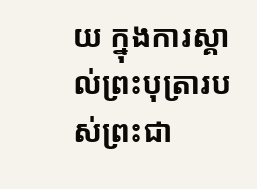យ ក្នុងការស្គាល់ព្រះបុត្រារបស់ព្រះជា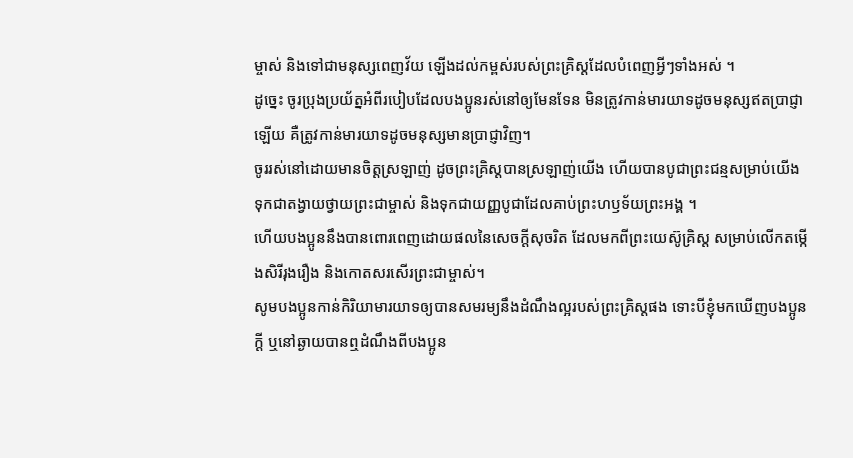ម្ចាស់ និងទៅជាមនុស្សពេញវ័យ ឡើងដល់កម្ពស់របស់ព្រះគ្រិស្តដែលបំពេញអ្វីៗទាំងអស់ ។
ដូច្នេះ ចូរប្រុងប្រយ័ត្នអំពីរបៀបដែលបងប្អូនរស់នៅឲ្យមែនទែន មិនត្រូវកាន់មារយាទដូចមនុស្សឥតប្រាជ្ញាឡើយ គឺត្រូវកាន់មារយាទដូចមនុស្សមានប្រាជ្ញាវិញ។
ចូររស់នៅដោយមានចិត្តស្រឡាញ់ ដូចព្រះគ្រិស្តបានស្រឡាញ់យើង ហើយបានបូជាព្រះជន្មសម្រាប់យើង ទុកជាតង្វាយថ្វាយព្រះជាម្ចាស់ និងទុកជាយញ្ញបូជាដែលគាប់ព្រះហឫទ័យព្រះអង្គ ។
ហើយបងប្អូននឹងបានពោរពេញដោយផលនៃសេចក្ដីសុចរិត ដែលមកពីព្រះយេស៊ូគ្រិស្ត សម្រាប់លើកតម្កើងសិរីរុងរឿង និងកោតសរសើរព្រះជាម្ចាស់។
សូមបងប្អូនកាន់កិរិយាមារយាទឲ្យបានសមរម្យនឹងដំណឹងល្អរបស់ព្រះគ្រិស្តផង ទោះបីខ្ញុំមកឃើញបងប្អូនក្ដី ឬនៅឆ្ងាយបានឮដំណឹងពីបងប្អូន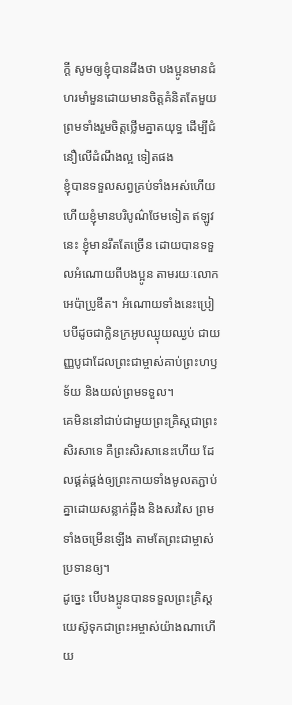ក្ដី សូមឲ្យខ្ញុំបានដឹងថា បងប្អូនមានជំហរមាំមួនដោយមានចិត្តគំនិតតែមួយ ព្រមទាំងរួមចិត្តថ្លើមគ្នាតយុទ្ធ ដើម្បីជំនឿលើដំណឹងល្អ ទៀតផង
ខ្ញុំបានទទួលសព្វគ្រប់ទាំងអស់ហើយ ហើយខ្ញុំមានបរិបូណ៌ថែមទៀត ឥឡូវនេះ ខ្ញុំមានរឹតតែច្រើន ដោយបានទទួលអំណោយពីបងប្អូន តាមរយៈលោកអេប៉ាប្រូឌីត។ អំណោយទាំងនេះប្រៀបបីដូចជាក្លិនក្រអូបឈ្ងុយឈ្ងប់ ជាយញ្ញបូជាដែលព្រះជាម្ចាស់គាប់ព្រះហឫទ័យ និងយល់ព្រមទទួល។
គេមិននៅជាប់ជាមួយព្រះគ្រិស្តជាព្រះសិរសាទេ គឺព្រះសិរសានេះហើយ ដែលផ្គត់ផ្គង់ឲ្យព្រះកាយទាំងមូលតភ្ជាប់គ្នាដោយសន្លាក់ឆ្អឹង និងសរសៃ ព្រមទាំងចម្រើនឡើង តាមតែព្រះជាម្ចាស់ប្រទានឲ្យ។
ដូច្នេះ បើបងប្អូនបានទទួលព្រះគ្រិស្តយេស៊ូទុកជាព្រះអម្ចាស់យ៉ាងណាហើយ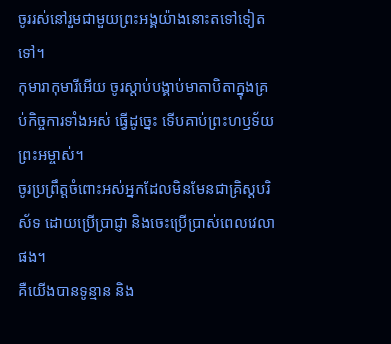ចូររស់នៅរួមជាមួយព្រះអង្គយ៉ាងនោះតទៅទៀតទៅ។
កុមារាកុមារីអើយ ចូរស្ដាប់បង្គាប់មាតាបិតាក្នុងគ្រប់កិច្ចការទាំងអស់ ធ្វើដូច្នេះ ទើបគាប់ព្រះហឫទ័យព្រះអម្ចាស់។
ចូរប្រព្រឹត្តចំពោះអស់អ្នកដែលមិនមែនជាគ្រិស្តបរិស័ទ ដោយប្រើប្រាជ្ញា និងចេះប្រើប្រាស់ពេលវេលាផង។
គឺយើងបានទូន្មាន និង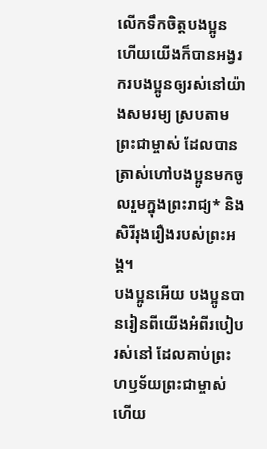លើកទឹកចិត្តបងប្អូន ហើយយើងក៏បានអង្វរករបងប្អូនឲ្យរស់នៅយ៉ាងសមរម្យ ស្របតាមព្រះជាម្ចាស់ ដែលបានត្រាស់ហៅបងប្អូនមកចូលរួមក្នុងព្រះរាជ្យ* និងសិរីរុងរឿងរបស់ព្រះអង្គ។
បងប្អូនអើយ បងប្អូនបានរៀនពីយើងអំពីរបៀបរស់នៅ ដែលគាប់ព្រះហឫទ័យព្រះជាម្ចាស់ ហើយ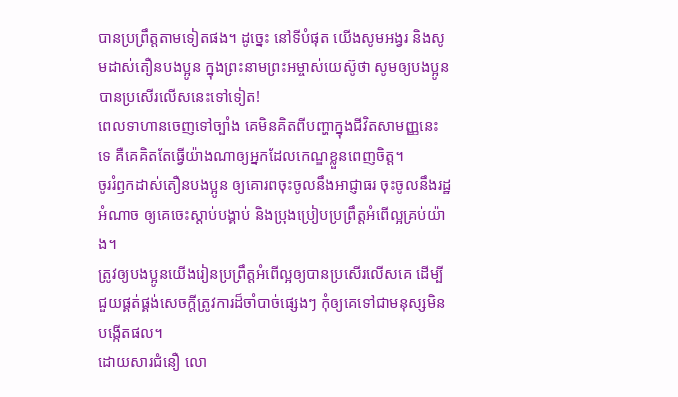បានប្រព្រឹត្តតាមទៀតផង។ ដូច្នេះ នៅទីបំផុត យើងសូមអង្វរ និងសូមដាស់តឿនបងប្អូន ក្នុងព្រះនាមព្រះអម្ចាស់យេស៊ូថា សូមឲ្យបងប្អូនបានប្រសើរលើសនេះទៅទៀត!
ពេលទាហានចេញទៅច្បាំង គេមិនគិតពីបញ្ហាក្នុងជីវិតសាមញ្ញនេះទេ គឺគេគិតតែធ្វើយ៉ាងណាឲ្យអ្នកដែលកេណ្ឌខ្លួនពេញចិត្ត។
ចូររំឭកដាស់តឿនបងប្អូន ឲ្យគោរពចុះចូលនឹងអាជ្ញាធរ ចុះចូលនឹងរដ្ឋអំណាច ឲ្យគេចេះស្ដាប់បង្គាប់ និងប្រុងប្រៀបប្រព្រឹត្តអំពើល្អគ្រប់យ៉ាង។
ត្រូវឲ្យបងប្អូនយើងរៀនប្រព្រឹត្តអំពើល្អឲ្យបានប្រសើរលើសគេ ដើម្បីជួយផ្គត់ផ្គង់សេចក្ដីត្រូវការដ៏ចាំបាច់ផ្សេងៗ កុំឲ្យគេទៅជាមនុស្សមិនបង្កើតផល។
ដោយសារជំនឿ លោ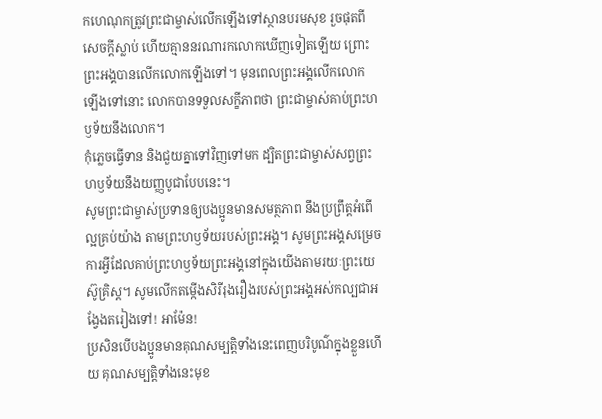កហេណុកត្រូវព្រះជាម្ចាស់លើកឡើងទៅស្ថានបរមសុខ រួចផុតពីសេចក្ដីស្លាប់ ហើយគ្មាននរណារកលោកឃើញទៀតឡើយ ព្រោះព្រះអង្គបានលើកលោកឡើងទៅ។ មុនពេលព្រះអង្គលើកលោកឡើងទៅនោះ លោកបានទទួលសក្ខីភាពថា ព្រះជាម្ចាស់គាប់ព្រះហឫទ័យនឹងលោក។
កុំភ្លេចធ្វើទាន និងជួយគ្នាទៅវិញទៅមក ដ្បិតព្រះជាម្ចាស់សព្វព្រះហឫទ័យនឹងយញ្ញបូជាបែបនេះ។
សូមព្រះជាម្ចាស់ប្រទានឲ្យបងប្អូនមានសមត្ថភាព នឹងប្រព្រឹត្តអំពើល្អគ្រប់យ៉ាង តាមព្រះហឫទ័យរបស់ព្រះអង្គ។ សូមព្រះអង្គសម្រេចការអ្វីដែលគាប់ព្រះហឫទ័យព្រះអង្គនៅក្នុងយើងតាមរយៈព្រះយេស៊ូគ្រិស្ត។ សូមលើកតម្កើងសិរីរុងរឿងរបស់ព្រះអង្គអស់កល្បជាអង្វែងតរៀងទៅ! អាម៉ែន!
ប្រសិនបើបងប្អូនមានគុណសម្បត្តិទាំងនេះពេញបរិបូណ៌ក្នុងខ្លួនហើយ គុណសម្បត្តិទាំងនេះមុខ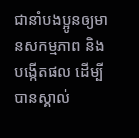ជានាំបងប្អូនឲ្យមានសកម្មភាព និងបង្កើតផល ដើម្បីបានស្គាល់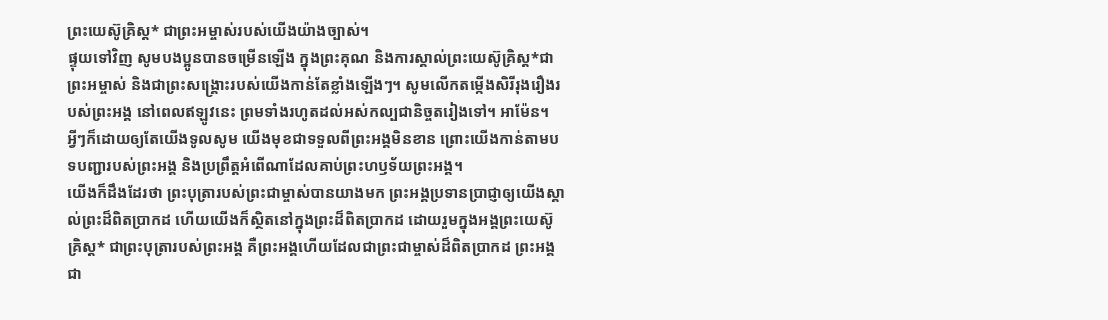ព្រះយេស៊ូគ្រិស្ត* ជាព្រះអម្ចាស់របស់យើងយ៉ាងច្បាស់។
ផ្ទុយទៅវិញ សូមបងប្អូនបានចម្រើនឡើង ក្នុងព្រះគុណ និងការស្គាល់ព្រះយេស៊ូគ្រិស្ត*ជាព្រះអម្ចាស់ និងជាព្រះសង្គ្រោះរបស់យើងកាន់តែខ្លាំងឡើងៗ។ សូមលើកតម្កើងសិរីរុងរឿងរបស់ព្រះអង្គ នៅពេលឥឡូវនេះ ព្រមទាំងរហូតដល់អស់កល្បជានិច្ចតរៀងទៅ។ អាម៉ែន។
អ្វីៗក៏ដោយឲ្យតែយើងទូលសូម យើងមុខជាទទួលពីព្រះអង្គមិនខាន ព្រោះយើងកាន់តាមបទបញ្ជារបស់ព្រះអង្គ និងប្រព្រឹត្តអំពើណាដែលគាប់ព្រះហឫទ័យព្រះអង្គ។
យើងក៏ដឹងដែរថា ព្រះបុត្រារបស់ព្រះជាម្ចាស់បានយាងមក ព្រះអង្គប្រទានប្រាជ្ញាឲ្យយើងស្គាល់ព្រះដ៏ពិតប្រាកដ ហើយយើងក៏ស្ថិតនៅក្នុងព្រះដ៏ពិតប្រាកដ ដោយរួមក្នុងអង្គព្រះយេស៊ូគ្រិស្ត* ជាព្រះបុត្រារបស់ព្រះអង្គ គឺព្រះអង្គហើយដែលជាព្រះជាម្ចាស់ដ៏ពិតប្រាកដ ព្រះអង្គជា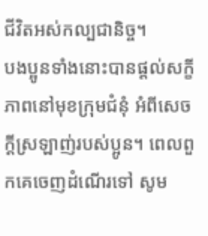ជីវិតអស់កល្បជានិច្ច។
បងប្អូនទាំងនោះបានផ្ដល់សក្ខីភាពនៅមុខក្រុមជំនុំ អំពីសេចក្ដីស្រឡាញ់របស់ប្អូន។ ពេលពួកគេចេញដំណើរទៅ សូម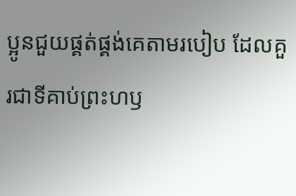ប្អូនជួយផ្គត់ផ្គង់គេតាមរបៀប ដែលគួរជាទីគាប់ព្រះហឫ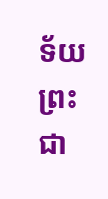ទ័យព្រះជា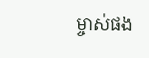ម្ចាស់ផង